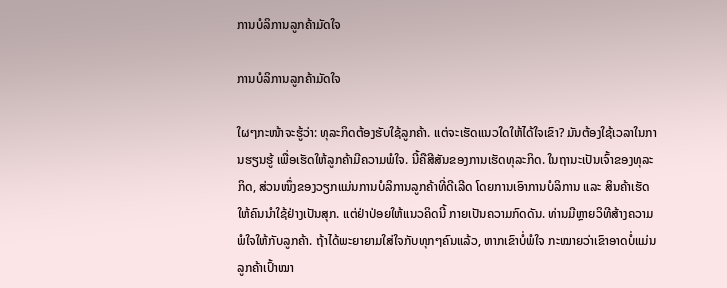ການບໍລິການລູກຄ້າມັດໃຈ

ການບໍລິການລູກຄ້າມັດໃຈ

ໃຜໆກະໜ້າຈະຮູ້ວ່າ: ທຸລະກິດຕ້ອງຮັບໃຊ້ລູກຄ້າ. ແຕ່ຈະເຮັດແນວໃດໃຫ້ໄດ້ໃຈເຂົາ? ມັນຕ້ອງໃຊ້ເວລາໃນການຮຽນຮູ້ ເພື່ອເຮັດໃຫ້ລູກຄ້າມີຄວາມພໍໃຈ. ນີ້ຄືສີສັນຂອງການເຮັດທຸລະກິດ. ໃນຖານະເປັນເຈົ້າຂອງທຸລະກິດ, ສ່ວນໜຶ່ງຂອງວຽກແມ່ນການບໍລິການລູກຄ້າທີ່ດີເລີດ ໂດຍການເອົາການບໍລິການ ແລະ ສິນຄ້າເຮັດໃຫ້ຄົນນຳໃຊ້ຢ່າງເປັນສຸກ. ແຕ່ຢ່າປ່ອຍໃຫ້ແນວຄິດນີ້ ກາຍເປັນຄວາມກົດດັນ. ທ່ານມີຫຼາຍວິທີສ້າງຄວາມພໍໃຈໃຫ້ກັບລູກຄ້າ. ຖ້າໄດ້ພະຍາຍາມໃສ່ໃຈກັບທຸກໆຄົນແລ້ວ, ຫາກເຂົາບໍ່ພໍໃຈ ກະໝາຍວ່າເຂົາອາດບໍ່ແມ່ນລູກຄ້າເປົ້າໝາ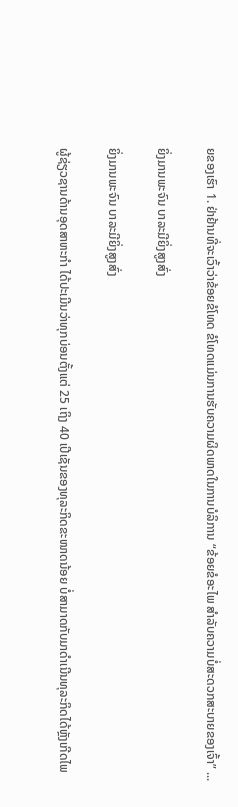ຍຂອງເຮົາ 1. ຢ່າຢ້ານທີ່ຈະເວົ້າວ່າຂ້ອຍຂໍໂທດ ຂໍໂທດແມ່ນການຮັບຄວາມຜິດພາດໃນການບໍລິການ “ຂ້ອຍຂໍອະໄພ ສຳລັບຄວາມບໍ່ສະດວກສະບາຍຂອງເຈົ້າ” ...

ຍິ່ງມານພະຈົນ ບາລະມີຍິ່ງສູງສົ່ງ

ຍິ່ງມານພະຈົນ ບາລະມີຍິ່ງສູງສົ່ງ

ຜູ້ຊ່ຽວຊານດ້ານອຸດສາຫະກຳ ໄດ້ປະເມີນວ່າທຸກບ່ອນຕັ້ງແຕ່ 25 ເຖິງ 40 ເປີເຊັນຂອງທຸລະກິດຂະໜາດນ້ອຍ ບໍ່ສາມາດກັບມາດຳເນີນທຸລະກິດໄດ້ຫຼັງເກີດໄພ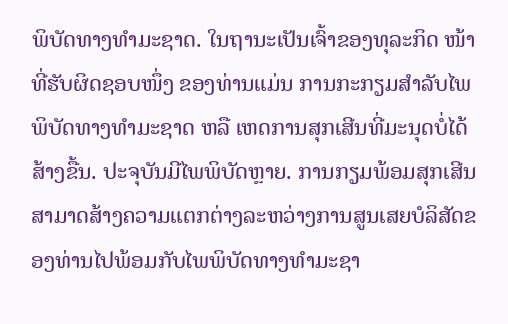ພິບັດທາງທຳມະຊາດ. ໃນຖານະເປັນເຈົ້າຂອງທຸລະກິດ ໜ້າທີ່ຮັບຜິດຊອບໜຶ່ງ ຂອງທ່ານແມ່ນ ການກະກຽມສຳລັບໄພພິບັດທາງທຳມະຊາດ ຫລື ເຫດການສຸກເສີນທີ່ມະນຸດບໍ່ໄດ້ສ້າງຂື້ນ. ປະຈຸບັນມີໄພພິບັດຫຼາຍ. ການກຽມພ້ອມສຸກເສີນສາມາດສ້າງຄວາມແຕກຕ່າງລະຫວ່າງການສູນເສຍບໍລິສັດຂອງທ່ານໄປພ້ອມກັບໄພພິບັດທາງທຳມະຊາ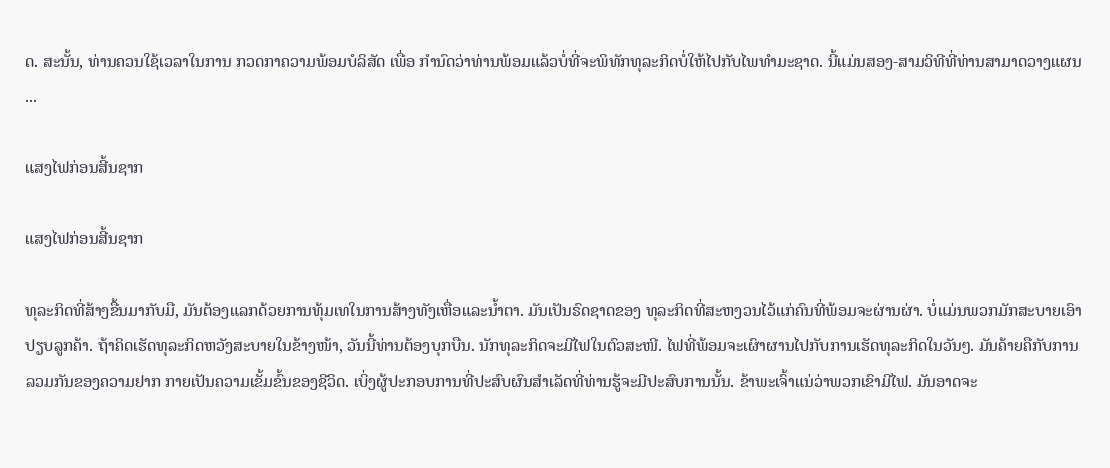ດ. ສະນັ້ນ, ທ່ານຄວນໃຊ້ເວລາໃນການ ກວດກາຄວາມພ້ອມບໍລິສັດ ເພື່ອ ກຳນົດວ່າທ່ານພ້ອມແລ້ວບໍ່ທີ່ຈະພິທັກທຸລະກິດບໍ່ໃຫ້ໄປກັບໄພທຳມະຊາດ. ນີ້ແມ່ນສອງ-ສາມວິທີທີ່ທ່ານສາມາດວາງແຜນ ...

ແສງໄຟກ່ອນສີ້ນຊາກ

ແສງໄຟກ່ອນສີ້ນຊາກ

ທຸລະກິດທີ່ສ້າງຂື້ນມາກັບມື, ມັນຕ້ອງແລກດ້ວຍການທຸ້ມເທໃນການສ້າງທັງເຫື່ອແລະນໍ້າຕາ. ມັນເປັນຣົດຊາດຂອງ ທຸລະກິດທີ່ສະຫງວນໄວ້ແກ່ຄົນທີ່ພ້ອມຈະຜ່ານຜ່າ. ບໍ່ແມ່ນພວກມັກສະບາຍເອົາປຽບລູກຄ້າ. ຖ້າຄິດເຮັດທຸລະກິດຫວັງສະບາຍໃນຂ້າງໜ້າ, ວັນນີ້ທ່ານຕ້ອງບຸກບືນ. ນັກທຸລະກິດຈະມີໄຟໃນຕົວສະໜີ. ໄຟທີ່ພ້ອມຈະເຜົາຜານໄປກັບການເຮັດທຸລະກິດໃນວັນໆ. ມັນຄ້າຍຄືກັບການລວມກັນຂອງຄວາມຢາກ ກາຍເປັນຄວາມເຂັ້ມຂົ້ນຂອງຊີວິດ. ເບິ່ງຜູ້ປະກອບການທີ່ປະສົບຜົນສຳເລັດທີ່ທ່ານຮູ້ຈະມີປະສົບການນັ້ນ. ຂ້າພະເຈົ້າແນ່ວ່າພວກເຂົາມີໄຟ. ມັນອາດຈະ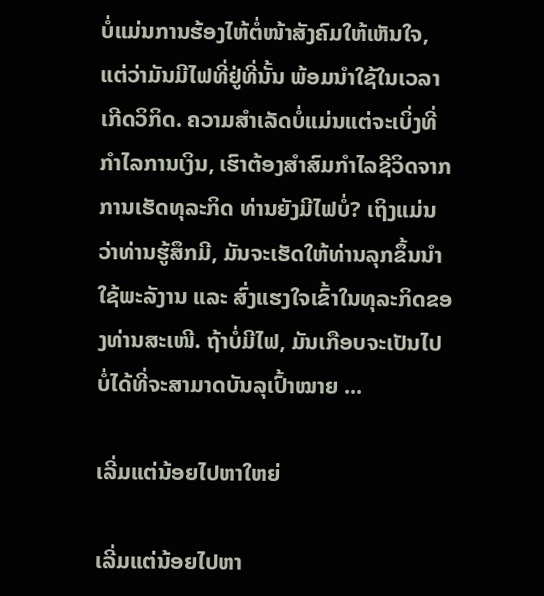ບໍ່ແມ່ນການຮ້ອງໄຫ້ຕໍ່ໜ້າສັງຄົມໃຫ້ເຫັນໃຈ, ແຕ່ວ່າມັນມີໄຟທີ່ຢູ່ທີ່ນັ້ນ ພ້ອມນຳໃຊ້ໃນເວລາເກີດວິກິດ. ຄວາມສຳເລັດບໍ່ແມ່ນແຕ່ຈະເບິ່ງທີ່ກຳໄລການເງິນ, ເຮົາຕ້ອງສຳສົມກຳໄລຊີວິດຈາກການເຮັດທຸລະກິດ ທ່ານຍັງມີໄຟບໍ່? ເຖິງແມ່ນວ່າທ່ານຮູ້ສຶກມີ, ມັນຈະເຮັດໃຫ້ທ່ານລຸກຂຶ້ນນຳໃຊ້ພະລັງານ ແລະ ສົ່ງແຮງໃຈເຂົ້າໃນທຸລະກິດຂອງທ່ານສະເໜີ. ຖ້າບໍ່ມີໄຟ, ມັນເກືອບຈະເປັນໄປບໍ່ໄດ້ທີ່ຈະສາມາດບັນລຸເປົ້າໝາຍ ...

ເລີ່ມແຕ່ນ້ອຍໄປຫາໃຫຍ່

ເລີ່ມແຕ່ນ້ອຍໄປຫາ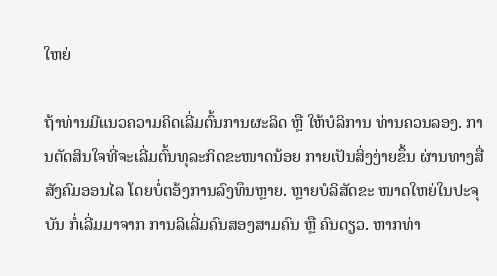ໃຫຍ່

ຖ້າທ່ານມີແນວຄວາມຄິດເລີ່ມຕົ້ນການຜະລິດ ຫຼື ໃຫ້ບໍລິການ ທ່ານຄວນລອງ. ການຕັດສິນໃຈທີ່ຈະເລີ່ມຕົ້ນທຸລະກິດຂະໜາດນ້ອຍ ກາຍເປັນສິ່ງງ່າຍຂຶ້ນ ຜ່ານທາງສື່ສັງຄົມອອນໄລ ໂດຍບໍ່ຕອ້ງການລົງທຶນຫຼາຍ. ຫຼາຍບໍລິສັດຂະ ໜາດໃຫຍ່ໃນປະຈຸບັນ ກໍ່ເລີ່ມມາຈາກ ການລິເລີ່ມຄົນສອງສາມຄົນ ຫຼື ຄົນດຽວ. ຫາກທ່າ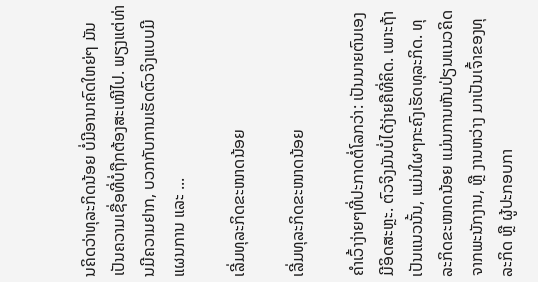ນຄິດວ່າທຸລະກິດນ້ອຍ ບໍ່ມີອານາຄົດໃຫຍ່ໆ ມັນເປັນຄວາມເຊື່ອທີ່ບໍ່ຖືກຕ້ອງສະເໜີໄປ. ພຽງແຕ່ທ່ານມີຄວາມຢາກ, ບວກກັບການເຮັດຕົວຈິງແບບມີແຜນການ ແລະ ...

ເລີ່ມທຸລະກິດຂະໜາດນ້ອຍ

ເລີ່ມທຸລະກິດຂະໜາດນ້ອຍ

ຄຳເວົ້າງ່າຍໆທີ່ປະກາດຕໍ່ໂລກວ່າ: ເປັນນາຍຕົນເອງ ມີອິດສະຫຼະ. ຕົວຈິງມັນບໍ່ໄດ້ງ່າຍຄືທີ່ຄິດ. ເພາະຖ້າເປັນແນວນັ້ນ, ແມ່ນໃຜໆກະຄົງເຮັດທຸລະກິດ. ທຸລະກິດຂະໜາດນ້ອຍ ແມ່ນການຫັນປ່ຽນແນວຄິດຈາກພະນັກງານ, ຫຼື ງານຫວ່າງ ມາເປັນເຈົ້າຂອງທຸລະກິດ ຫຼື ຜູ້ປະກອບກາ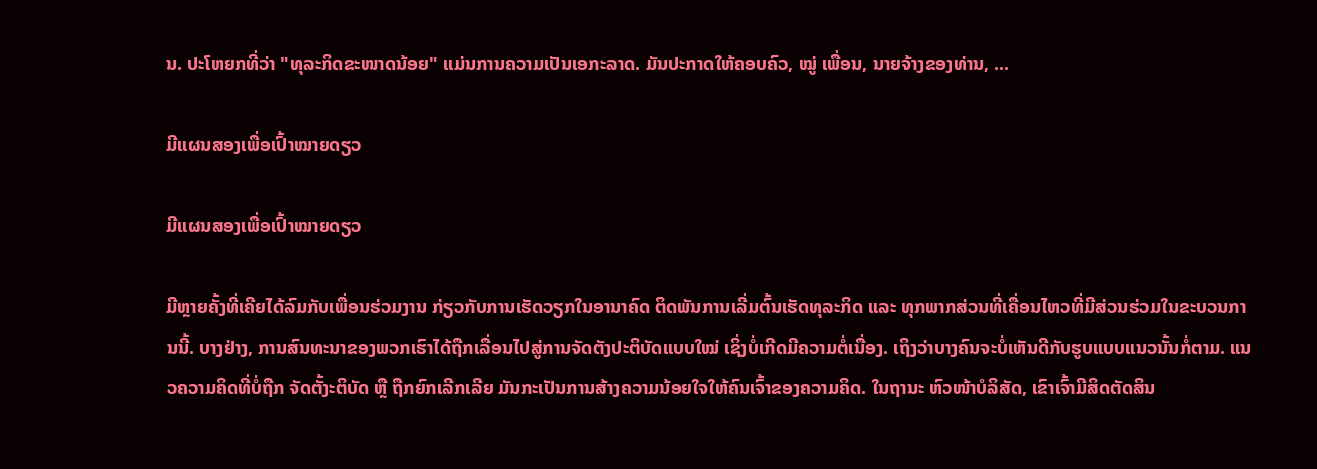ນ. ປະໂຫຍກທີ່ວ່າ "ທຸລະກິດຂະໜາດນ້ອຍ" ແມ່ນການຄວາມເປັນເອກະລາດ. ມັນປະກາດໃຫ້ຄອບຄົວ, ໝູ່ ເພື່ອນ, ນາຍຈ້າງຂອງທ່ານ, ...

ມີແຜນສອງເພື່ອເປົ້າໝາຍດຽວ

ມີແຜນສອງເພື່ອເປົ້າໝາຍດຽວ

ມີຫຼາຍຄັ້ງທີ່ເຄີຍໄດ້ລົມກັບເພື່ອນຮ່ວມງານ ກ່ຽວກັບການເຮັດວຽກໃນອານາຄົດ ຕິດພັນການເລີ່ມຕົ້ນເຮັດທຸລະກິດ ແລະ ທຸກພາກສ່ວນທີ່ເຄື່ອນໄຫວທີ່ມີສ່ວນຮ່ວມໃນຂະບວນການນີ້. ບາງຢ່າງ, ການສົນທະນາຂອງພວກເຮົາໄດ້ຖືກເລື່ອນໄປສູ່ການຈັດຕັງປະຕິບັດແບບໃໝ່ ເຊິ່ງບໍ່ເກີດມີຄວາມຕໍ່ເນື່ອງ. ເຖິງວ່າບາງຄົນຈະບໍ່ເຫັນດີກັບຮູບແບບແນວນັ້ນກໍ່ຕາມ. ແນວຄວາມຄິດທີ່ບໍ່ຖືກ ຈັດຕັ້ງະຕິບັດ ຫຼື ຖືກຍົກເລີກເລີຍ ມັນກະເປັນການສ້າງຄວາມນ້ອຍໃຈໃຫ້ຄົນເຈົ້າຂອງຄວາມຄິດ. ໃນຖານະ ຫົວໜ້າບໍລິສັດ, ເຂົາເຈົ້າມີສິດຕັດສິນ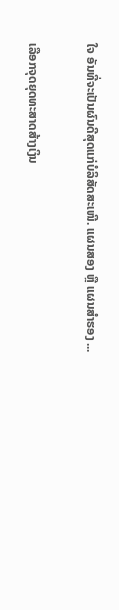ໃຈ ອັນທີ່ຈະເປັນຜົນດີສຸດແກ່ບໍລິສັດສະເໜີ. ແຜນສອງ ຫຼື ແຜນສຳຮອງ ...

ເລືອກຈຸດຍຸດທະສາດສ້າງເງິນ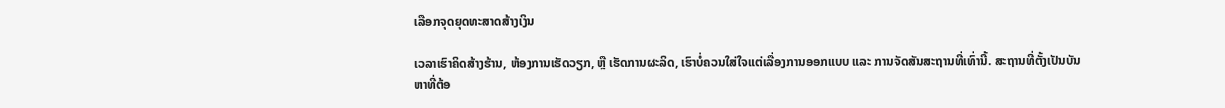ເລືອກຈຸດຍຸດທະສາດສ້າງເງິນ

ເວລາເຮົາຄິດສ້າງຮ້ານ, ຫ້ອງການເຮັດວຽກ, ຫຼື ເຮັດການຜະລິດ, ເຮົາບໍ່ຄວນໃສ່ໃຈແຕ່ເລື່ອງການອອກແບບ ແລະ ການຈັດສັນສະຖານທີ່ເທົ່ານີ້. ສະຖານທີ່ຕັ້ງເປັນບັນຫາທີ່ຕ້ອ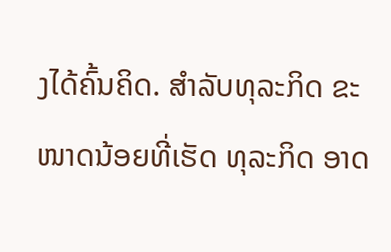ງໄດ້ຄົ້ນຄິດ. ສຳລັບທຸລະກິດ ຂະໜາດນ້ອຍທີ່ເຮັດ ທຸລະກິດ ອາດ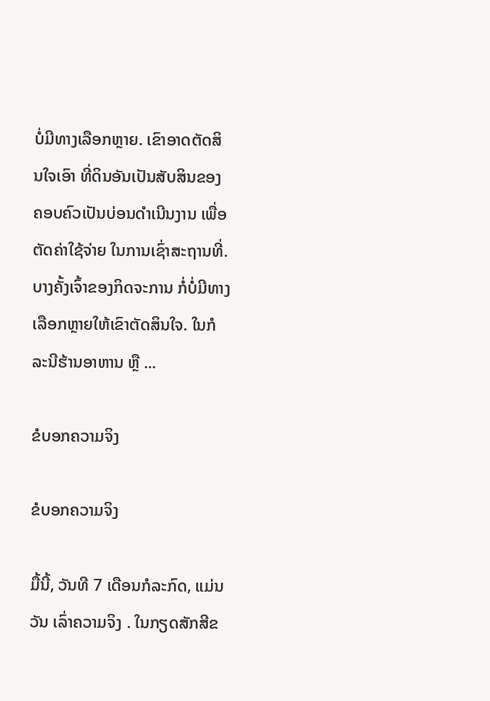ບໍ່ມີທາງເລືອກຫຼາຍ. ເຂົາອາດຕັດສິນໃຈເອົາ ທີ່ດິນອັນເປັນສັບສິນຂອງຄອບຄົວເປັນບ່ອນດຳເນີນງານ ເພື່ອຕັດຄ່າໃຊ້ຈ່າຍ ໃນການເຊົ່າສະຖານທີ່. ບາງຄັ້ງເຈົ້າຂອງກິດຈະການ ກໍ່ບໍ່ມີທາງເລືອກຫຼາຍໃຫ້ເຂົາຕັດສິນໃຈ. ໃນກໍລະນີຮ້ານອາຫານ ຫຼື ...

ຂໍບອກຄວາມຈິງ

ຂໍບອກຄວາມຈິງ

ມື້ນີ້, ວັນທີ 7 ເດືອນກໍລະກົດ, ແມ່ນວັນ ເລົ່າຄວາມຈິງ . ໃນກຽດສັກສີຂ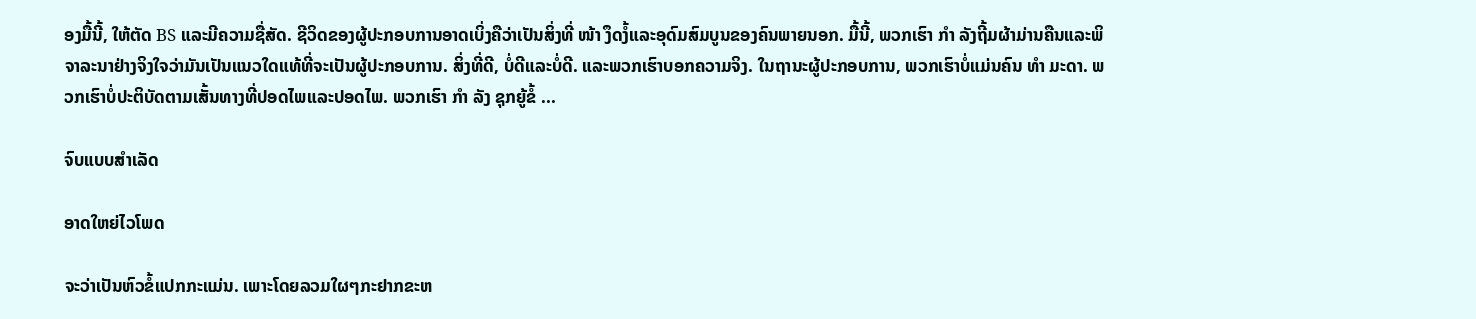ອງມື້ນີ້, ໃຫ້ຕັດ BS ແລະມີຄວາມຊື່ສັດ. ຊີວິດຂອງຜູ້ປະກອບການອາດເບິ່ງຄືວ່າເປັນສິ່ງທີ່ ໜ້າ ງຶດງໍ້ແລະອຸດົມສົມບູນຂອງຄົນພາຍນອກ. ມື້ນີ້, ພວກເຮົາ ກຳ ລັງຖີ້ມຜ້າມ່ານຄືນແລະພິຈາລະນາຢ່າງຈິງໃຈວ່າມັນເປັນແນວໃດແທ້ທີ່ຈະເປັນຜູ້ປະກອບການ. ສິ່ງທີ່ດີ, ບໍ່ດີແລະບໍ່ດີ. ແລະພວກເຮົາບອກຄວາມຈິງ. ໃນຖານະຜູ້ປະກອບການ, ພວກເຮົາບໍ່ແມ່ນຄົນ ທຳ ມະດາ. ພວກເຮົາບໍ່ປະຕິບັດຕາມເສັ້ນທາງທີ່ປອດໄພແລະປອດໄພ. ພວກເຮົາ ກຳ ລັງ ຊຸກຍູ້ຂໍ້ ...

ຈົບແບບສຳເລັດ

ອາດໃຫຍ່ໄວໂພດ

ຈະວ່າເປັນຫົວຂໍ້ແປກກະແມ່ນ. ເພາະໂດຍລວມໃຜໆກະຢາກຂະຫ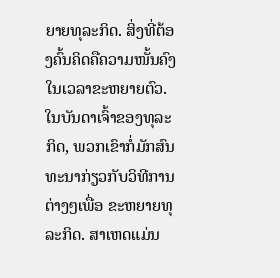ຍາຍທຸລະກິດ. ສິ່ງທີ່ຕ້ອງຄົ້ນຄິດຄືຄວາມໜັ້ນຄົງ ໃນເວລາຂະຫຍາຍຕົວ. ໃນບັນດາເຈົ້າຂອງທຸລະກິດ, ພວກເຂົາກໍ່ມັກສົນທະນາກ່ຽວກັບວິທີການຕ່າງໆເພື່ອ ຂະຫຍາຍທຸລະກິດ. ສາເຫດແມ່ນ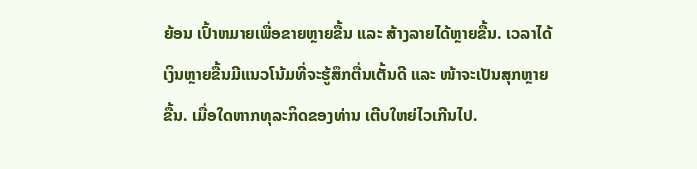ຍ້ອນ ເປົ້າຫມາຍເພື່ອຂາຍຫຼາຍຂື້ນ ແລະ ສ້າງລາຍໄດ້ຫຼາຍຂື້ນ. ເວລາໄດ້ເງິນຫຼາຍຂື້ນມີແນວໂນ້ມທີ່ຈະຮູ້ສຶກຕື່ນເຕັ້ນດີ ແລະ ໜ້າຈະເປັນສຸກຫຼາຍຂື້ນ. ເມື່ອໃດຫາກທຸລະກິດຂອງທ່ານ ເຕີບໃຫຍ່ໄວເກີນໄປ.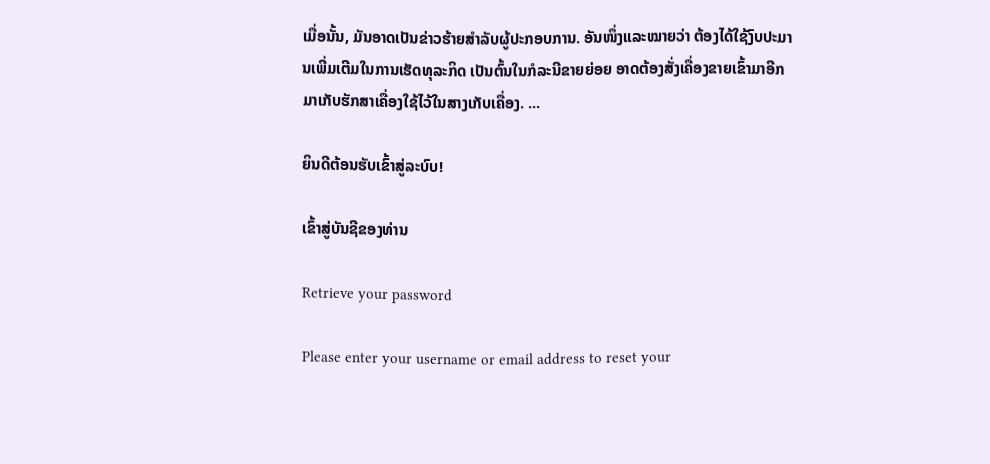ເມື່ອນັ້ນ, ມັນອາດເປັນຂ່າວຮ້າຍສຳລັບຜູ້ປະກອບການ. ອັນໜຶ່ງແລະໝາຍວ່າ ຕ້ອງໄດ້ໃຊ້ງົບປະມານເພີ່ມເຕີມໃນການເຮັດທຸລະກິດ ເປັນຕົ້ນໃນກໍລະນີຂາຍຍ່ອຍ ອາດຕ້ອງສັ່ງເຄື່ອງຂາຍເຂົ້າມາອີກ ມາເກັບຮັກສາເຄື່ອງໃຊ້ໄວ້ໃນສາງເກັບເຄື່ອງ. ...

ຍິນດີຕ້ອນຮັບເຂົ້າສູ່ລະບົບ!

ເຂົ້າສູ່ບັນຊີຂອງທ່ານ

Retrieve your password

Please enter your username or email address to reset your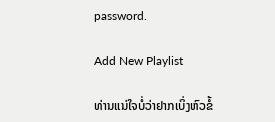password.

Add New Playlist

ທ່ານແນ່ໃຈບໍ່ວ່າຢາກເບິ່ງຫົວຂໍ້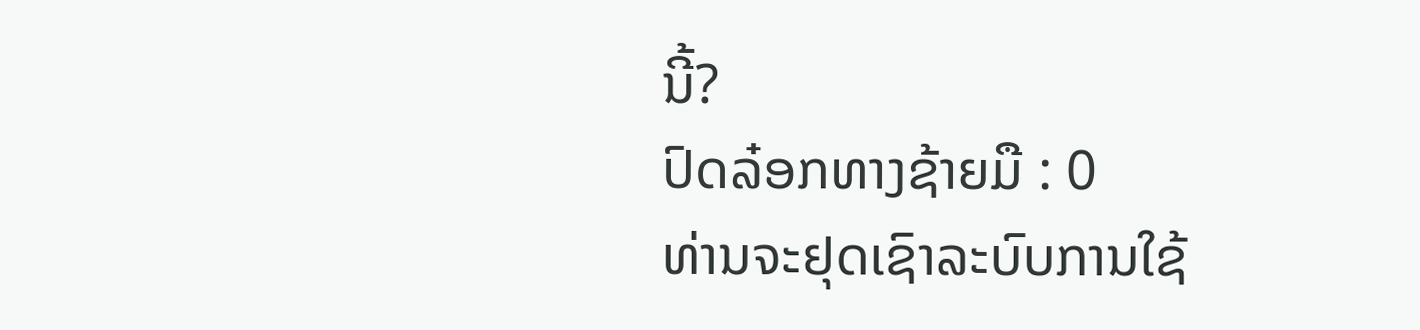ນີ້?
ປົດລ໋ອກທາງຊ້າຍມື : 0
ທ່ານຈະຢຸດເຊົາລະບົບການໃຊ້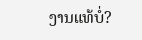ງານແທ້ບໍ່?